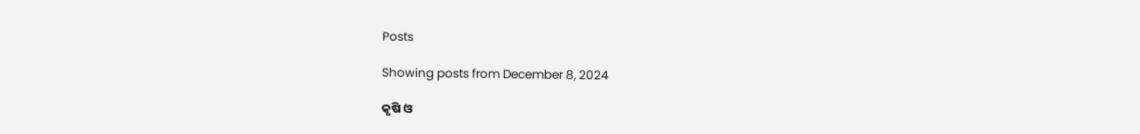Posts

Showing posts from December 8, 2024

କୃଷି ଓ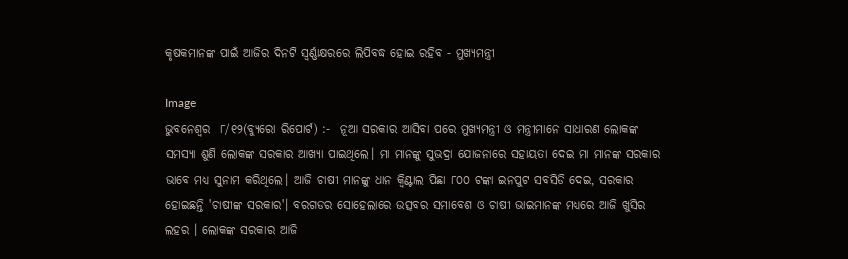କୃଷକମାନଙ୍କ ପାଇଁ ଆଜିର ଦିନଟି ସ୍ୱର୍ଣ୍ଣାକ୍ଷରରେ ଲିପିବଦ୍ଧ ହୋଇ ରହିବ - ମୁଖ୍ୟମନ୍ତ୍ରୀ

Image
ଭୁବନେଶ୍ୱର  ୮/୧୨(ବ୍ୟୁରୋ ରିପୋର୍ଟ) :-  ନୂଆ ସରକାର ଆସିବା ପରେ ମୁଖ୍ୟମନ୍ତ୍ରୀ ଓ ମନ୍ତ୍ରୀମାନେ ସାଧାରଣ ଲୋକଙ୍କ ସମସ୍ୟା ଶୁଣି ଲୋକଙ୍କ ସରକାର ଆଖ୍ୟା ପାଇଥିଲେ। ମା ମାନଙ୍କୁ ସୁଭଦ୍ରା ଯୋଜନାରେ ସହାୟତା ଦେଇ ମା ମାନଙ୍କ ସରକାର ଭାବେ ମଧ୍ୟ ସୁନାମ କରିଥିଲେ। ଆଜି ଚାଷୀ ମାନଙ୍କୁ ଧାନ କ୍ଵିଣ୍ଟାଲ ପିଛା ୮୦୦ ଟଙ୍କା ଇନପୁଟ ସବସିଡି ଦେଇ, ସରକାର ହୋଇଛନ୍ତି 'ଚାଷୀଙ୍କ ସରକାର'। ବରଗଡର ସୋହେଲାରେ ଉତ୍ସବର ସମାବେଶ ଓ ଚାଷୀ ଭାଇମାନଙ୍କ ମଧ୍ୟରେ ଆଜି ଖୁସିର ଲହର । ଲୋକଙ୍କ ସରକାର ଆଜି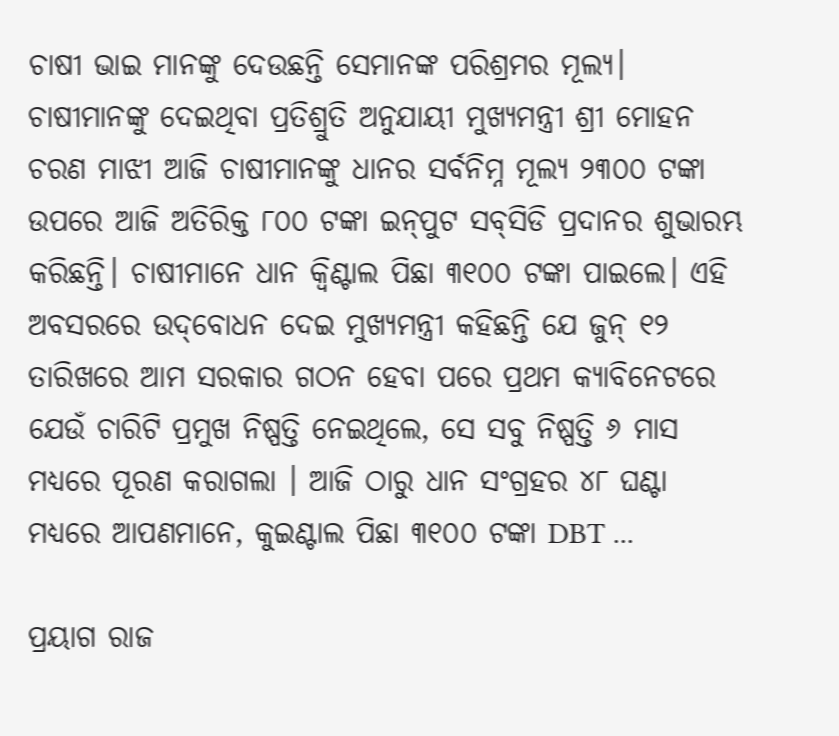ଚାଷୀ ଭାଇ ମାନଙ୍କୁ ଦେଉଛନ୍ତି ସେମାନଙ୍କ ପରିଶ୍ରମର ମୂଲ୍ୟ।  ଚାଷୀମାନଙ୍କୁ ଦେଇଥିବା ପ୍ରତିଶ୍ରୁତି ଅନୁଯାୟୀ ମୁଖ୍ୟମନ୍ତ୍ରୀ ଶ୍ରୀ ମୋହନ ଚରଣ ମାଝୀ ଆଜି ଚାଷୀମାନଙ୍କୁ ଧାନର ସର୍ବନିମ୍ନ ମୂଲ୍ୟ ୨୩୦୦ ଟଙ୍କା ଉପରେ ଆଜି ଅତିରିକ୍ତ ୮୦୦ ଟଙ୍କା ଇନ୍‌ପୁଟ ସବ୍‌ସିଡି ପ୍ରଦାନର ଶୁଭାରମ୍ଭ କରିଛନ୍ତି। ଚାଷୀମାନେ ଧାନ କ୍ଵିଣ୍ଟାଲ ପିଛା ୩୧୦୦ ଟଙ୍କା ପାଇଲେ। ଏହି ଅବସରରେ ଉଦ୍‌ବୋଧନ ଦେଇ ମୁଖ୍ୟମନ୍ତ୍ରୀ କହିଛନ୍ତି ଯେ ଜୁନ୍ ୧୨ ତାରିଖରେ ଆମ ସରକାର ଗଠନ ହେବା ପରେ ପ୍ରଥମ କ୍ୟାବିନେଟରେ ଯେଉଁ ଚାରିଟି ପ୍ରମୁଖ ନିଷ୍ପତ୍ତି ନେଇଥିଲେ, ସେ ସବୁ ନିଷ୍ପତ୍ତି ୬ ମାସ ମଧ୍ୟରେ ପୂରଣ କରାଗଲା । ଆଜି ଠାରୁ ଧାନ ସଂଗ୍ରହର ୪୮ ଘଣ୍ଟା ମଧ୍ୟରେ ଆପଣମାନେ, କୁଇଣ୍ଟାଲ ପିଛା ୩୧୦୦ ଟଙ୍କା DBT ...

ପ୍ରୟାଗ ରାଜ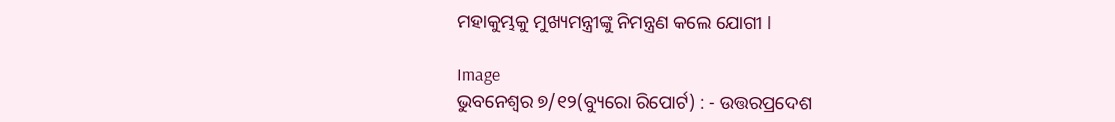ମହାକୁମ୍ଭକୁ ମୁଖ୍ୟମନ୍ତ୍ରୀଙ୍କୁ ନିମନ୍ତ୍ରଣ କଲେ ଯୋଗୀ l

Image
ଭୁବନେଶ୍ୱର ୭/୧୨(ବ୍ୟୁରୋ ରିପୋର୍ଟ) : - ଉତ୍ତରପ୍ରଦେଶ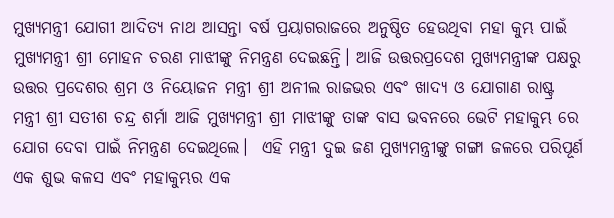ମୁଖ୍ୟମନ୍ତ୍ରୀ ଯୋଗୀ ଆଦିତ୍ୟ ନାଥ ଆସନ୍ତା ବର୍ଷ ପ୍ରୟାଗରାଜରେ ଅନୁଷ୍ଠିତ ହେଉଥିବା ମହା କୁମ୍ଭ ପାଇଁ ମୁଖ୍ୟମନ୍ତ୍ରୀ ଶ୍ରୀ ମୋହନ ଚରଣ ମାଝୀଙ୍କୁ ନିମନ୍ତ୍ରଣ ଦେଇଛନ୍ତି। ଆଜି ଉତ୍ତରପ୍ରଦେଶ ମୁଖ୍ୟମନ୍ତ୍ରୀଙ୍କ ପକ୍ଷରୁ ଉତ୍ତର ପ୍ରଦେଶର ଶ୍ରମ ଓ ନିୟୋଜନ ମନ୍ତ୍ରୀ ଶ୍ରୀ ଅନୀଲ ରାଜଭର ଏବଂ ଖାଦ୍ୟ ଓ ଯୋଗାଣ ରାଷ୍ଟ୍ର ମନ୍ତ୍ରୀ ଶ୍ରୀ ସତୀଶ ଚନ୍ଦ୍ର ଶର୍ମା ଆଜି ମୁଖ୍ୟମନ୍ତ୍ରୀ ଶ୍ରୀ ମାଝୀଙ୍କୁ ତାଙ୍କ ବାସ ଭବନରେ ଭେଟି ମହାକୁମ୍ଭ ରେ ଯୋଗ ଦେବା ପାଇଁ ନିମନ୍ତ୍ରଣ ଦେଇଥିଲେ।  ଏହି ମନ୍ତ୍ରୀ ଦୁଇ ଜଣ ମୁଖ୍ୟମନ୍ତ୍ରୀଙ୍କୁ ଗଙ୍ଗା ଜଳରେ ପରିପୂର୍ଣ ଏକ ଶୁଭ କଳସ ଏବଂ ମହାକୁମ୍ଭର ଏକ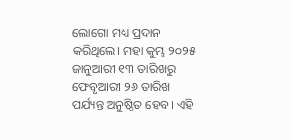ଲୋଗୋ ମଧ୍ୟ ପ୍ରଦାନ କରିଥିଲେ। ମହା କୁମ୍ଭ ୨୦୨୫ ଜାନୁଆରୀ ୧୩ ତାରିଖରୁ ଫେବୃଆରୀ ୨୬ ତାରିଖ ପର୍ଯ୍ୟନ୍ତ ଅନୁଷ୍ଠିତ ହେବ। ଏହି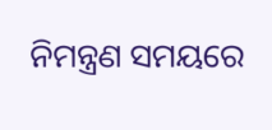ନିମନ୍ତ୍ରଣ ସମୟରେ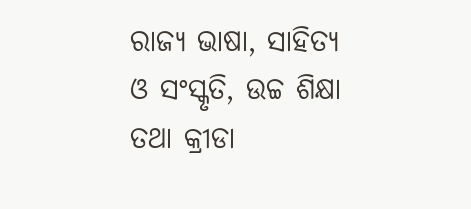ରାଜ୍ୟ ଭାଷା, ସାହିତ୍ୟ ଓ ସଂସ୍କୃତି, ଉଚ୍ଚ ଶିକ୍ଷା ତଥା କ୍ରୀଡା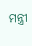ମନ୍ତ୍ରୀ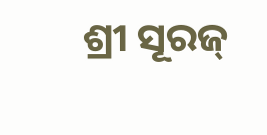ଶ୍ରୀ ସୂରଜ୍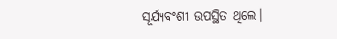ସୂର୍ଯ୍ୟବଂଶୀ ଉପସ୍ଥିତ ଥିଲେ।